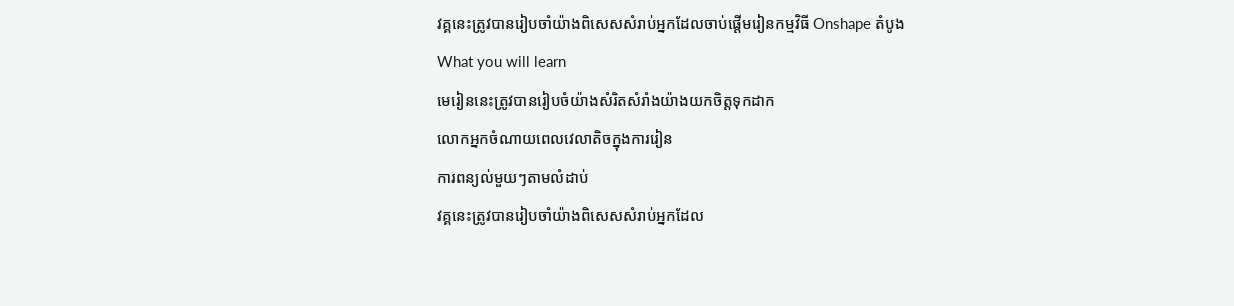វគ្គនេះត្រូវបានរៀបចាំយ៉ាងពិសេសសំរាប់អ្នកដែលចាប់ផ្តើមរៀនកម្មវិធី Onshape តំបូង
What you will learn
មេរៀននេះត្រូវបានរៀបចំយ៉ាងសំរិតសំរាំងយ៉ាងយកចិត្តទុកដាក
លោកអ្នកចំណាយពេលវេលាតិចក្នុងការរៀន
ការពន្យល់មួយៗតាមលំដាប់
វគ្គនេះត្រូវបានរៀបចាំយ៉ាងពិសេសសំរាប់អ្នកដែល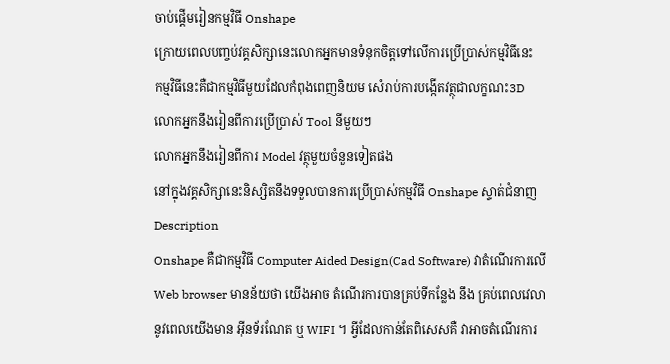ចាប់ផ្តើមរៀនកម្មវិធី Onshape
ក្រោយពេលបញ្ចប់វគ្គសិក្សានេះលោកអ្នកមានទំនុកចិត្តទៅលើការប្រើប្រាស់កម្មវិធីនេះ
កម្មវិធីនេះគឺជាកម្មវិធីមួយដែលកំពុងពេញនិយម សំេរាប់ការបង្កើតវត្ថុជាលក្ខណះ3D
លោកអ្នកនឹងរៀនពីការប្រើប្រាស់ Tool នីមួយៗ
លោកអ្នកនឹងរៀនពីការ Model វត្ថុមួយចំនួនទៀតផង
នៅក្នុងវគ្គសិក្សានេះនិស្សិតនឹងទទួលបានការប្រើប្រាស់កម្មវិធី Onshape ស្ទាត់ជំនាញ
Description
Onshape គឺជាកម្មវិធី Computer Aided Design(Cad Software) វាតំណើរការលើ Web browser មានន័យថា យើងអាច តំណើរការបានគ្រប់ទីកន្លែង នឹង គ្រប់ពេលវេលា នូវពេលយើងមាន អ៊ីនទ័រណែត ឬ WIFI ។ អ្វីដែលកាន់តែពិសេសគឺ វាអាចតំណើរការ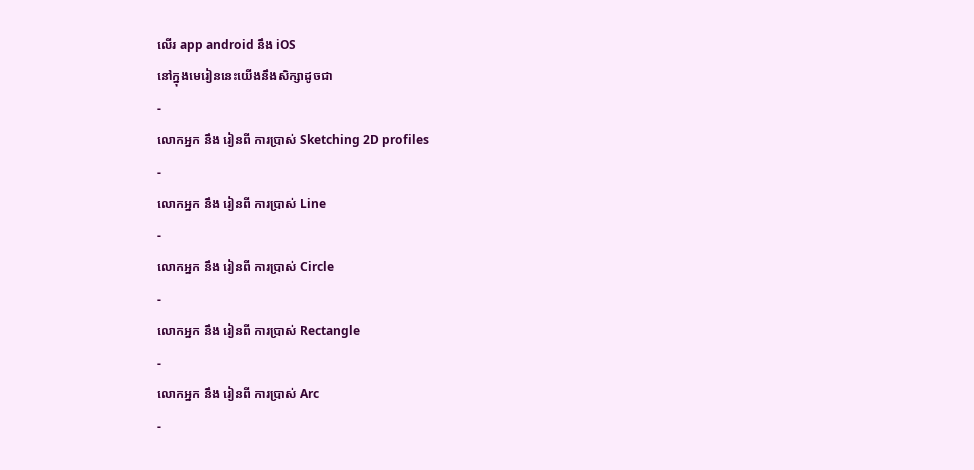លើរ app android នឹង iOS
នៅក្នុងមេរៀននេះយើងនឹងសិក្សាដូចជា
-
លោកអ្នក នឹង រៀនពី ការប្រាស់ Sketching 2D profiles
-
លោកអ្នក នឹង រៀនពី ការប្រាស់ Line
-
លោកអ្នក នឹង រៀនពី ការប្រាស់ Circle
-
លោកអ្នក នឹង រៀនពី ការប្រាស់ Rectangle
-
លោកអ្នក នឹង រៀនពី ការប្រាស់ Arc
-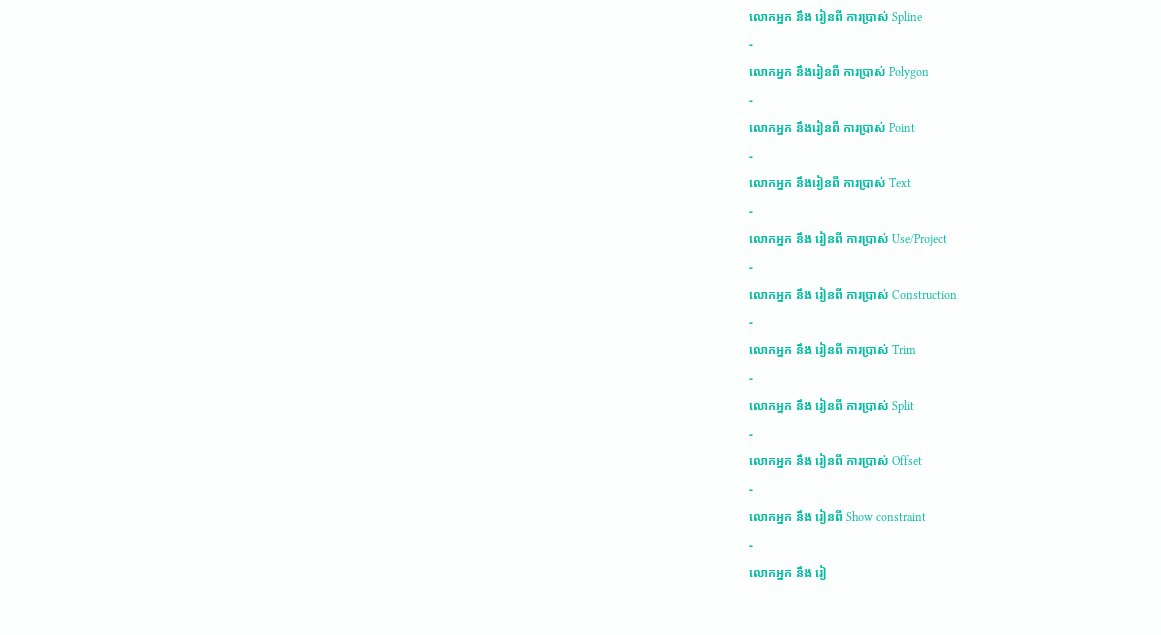លោកអ្នក នឹង រៀនពី ការប្រាស់ Spline
-
លោកអ្នក នឹងរៀនពី ការប្រាស់ Polygon
-
លោកអ្នក នឹងរៀនពី ការប្រាស់ Point
-
លោកអ្នក នឹងរៀនពី ការប្រាស់ Text
-
លោកអ្នក នឹង រៀនពី ការប្រាស់ Use/Project
-
លោកអ្នក នឹង រៀនពី ការប្រាស់ Construction
-
លោកអ្នក នឹង រៀនពី ការប្រាស់ Trim
-
លោកអ្នក នឹង រៀនពី ការប្រាស់ Split
-
លោកអ្នក នឹង រៀនពី ការប្រាស់ Offset
-
លោកអ្នក នឹង រៀនពី Show constraint
-
លោកអ្នក នឹង រៀ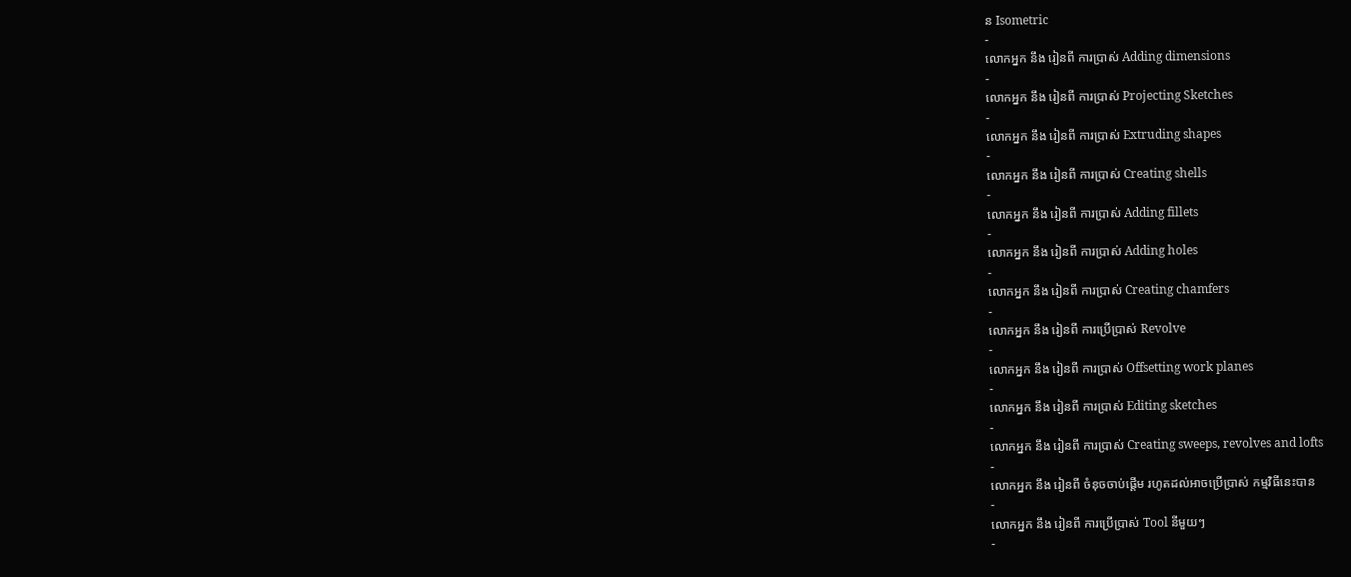ន Isometric
-
លោកអ្នក នឹង រៀនពី ការប្រាស់ Adding dimensions
-
លោកអ្នក នឹង រៀនពី ការប្រាស់ Projecting Sketches
-
លោកអ្នក នឹង រៀនពី ការប្រាស់ Extruding shapes
-
លោកអ្នក នឹង រៀនពី ការប្រាស់ Creating shells
-
លោកអ្នក នឹង រៀនពី ការប្រាស់ Adding fillets
-
លោកអ្នក នឹង រៀនពី ការប្រាស់ Adding holes
-
លោកអ្នក នឹង រៀនពី ការប្រាស់ Creating chamfers
-
លោកអ្នក នឹង រៀនពី ការប្រើប្រាស់ Revolve
-
លោកអ្នក នឹង រៀនពី ការប្រាស់ Offsetting work planes
-
លោកអ្នក នឹង រៀនពី ការប្រាស់ Editing sketches
-
លោកអ្នក នឹង រៀនពី ការប្រាស់ Creating sweeps, revolves and lofts
-
លោកអ្នក នឹង រៀនពី ចំនុចចាប់ផ្តើម រហូតដល់អាចប្រើប្រាស់ កម្មវិធីនេះបាន
-
លោកអ្នក នឹង រៀនពី ការប្រើប្រាស់ Tool នីមួយៗ
-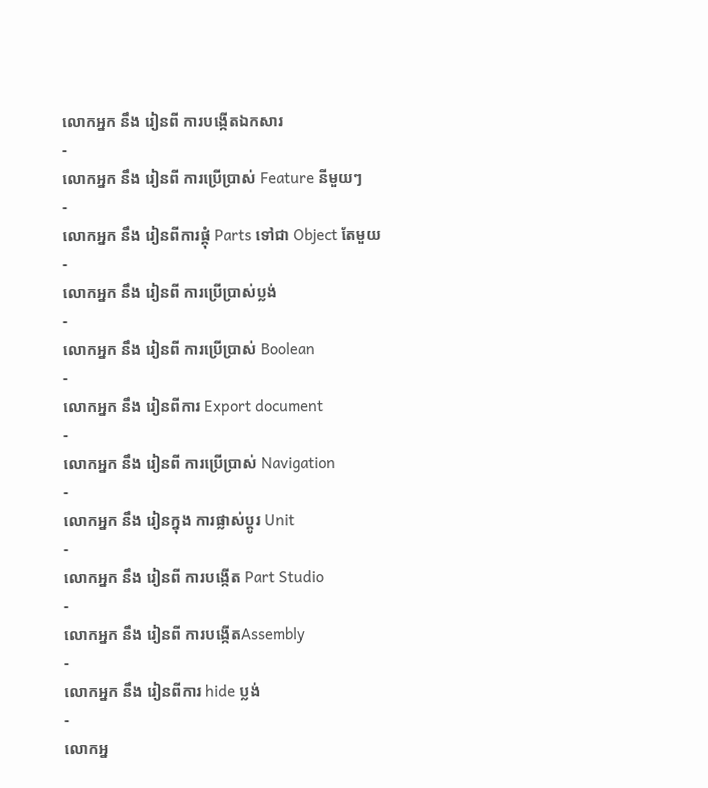លោកអ្នក នឹង រៀនពី ការបង្កើតឯកសារ
-
លោកអ្នក នឹង រៀនពី ការប្រើប្រាស់ Feature នីមួយៗ
-
លោកអ្នក នឹង រៀនពីការផ្គុំ Parts ទៅជា Object តែមួយ
-
លោកអ្នក នឹង រៀនពី ការប្រើប្រាស់ប្លង់
-
លោកអ្នក នឹង រៀនពី ការប្រើប្រាស់ Boolean
-
លោកអ្នក នឹង រៀនពីការ Export document
-
លោកអ្នក នឹង រៀនពី ការប្រើប្រាស់ Navigation
-
លោកអ្នក នឹង រៀនក្នុង ការផ្លាស់ប្តូរ Unit
-
លោកអ្នក នឹង រៀនពី ការបង្កើត Part Studio
-
លោកអ្នក នឹង រៀនពី ការបង្កើតAssembly
-
លោកអ្នក នឹង រៀនពីការ hide ប្លង់
-
លោកអ្ន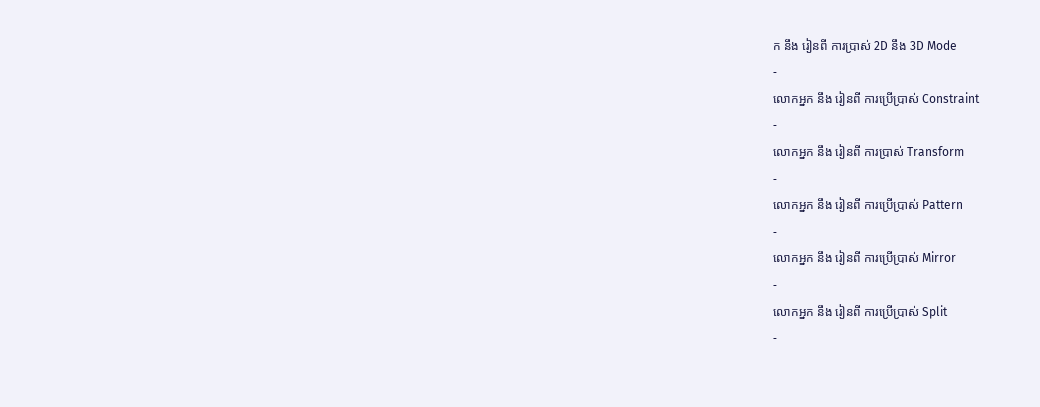ក នឹង រៀនពី ការប្រាស់ 2D នឹង 3D Mode
-
លោកអ្នក នឹង រៀនពី ការប្រើប្រាស់ Constraint
-
លោកអ្នក នឹង រៀនពី ការប្រាស់ Transform
-
លោកអ្នក នឹង រៀនពី ការប្រើប្រាស់ Pattern
-
លោកអ្នក នឹង រៀនពី ការប្រើប្រាស់ Mirror
-
លោកអ្នក នឹង រៀនពី ការប្រើប្រាស់ Split
-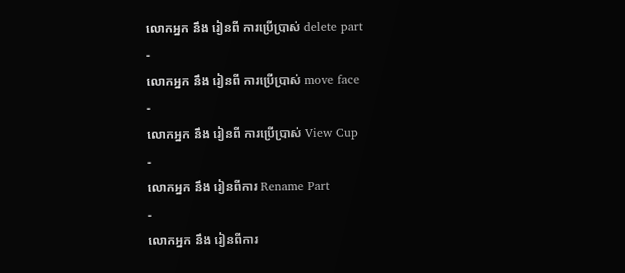លោកអ្នក នឹង រៀនពី ការប្រើប្រាស់ delete part
-
លោកអ្នក នឹង រៀនពី ការប្រើប្រាស់ move face
-
លោកអ្នក នឹង រៀនពី ការប្រើប្រាស់ View Cup
-
លោកអ្នក នឹង រៀនពីការ Rename Part
-
លោកអ្នក នឹង រៀនពីការ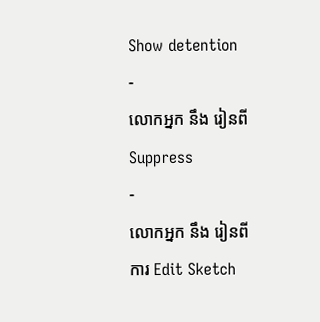Show detention
-
លោកអ្នក នឹង រៀនពី Suppress
-
លោកអ្នក នឹង រៀនពីការ Edit Sketch